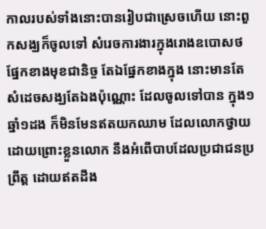កាលរបស់ទាំងនោះបានរៀបជាស្រេចហើយ នោះពួកសង្ឃក៏ចូលទៅ សំរេចការងារក្នុងរោងឧបោសថ ផ្នែកខាងមុខជានិច្ច តែឯផ្នែកខាងក្នុង នោះមានតែសំដេចសង្ឃតែឯងប៉ុណ្ណោះ ដែលចូលទៅបាន ក្នុង១ឆ្នាំ១ដង ក៏មិនមែនឥតយកឈាម ដែលលោកថ្វាយដោយព្រោះខ្លួនលោក នឹងអំពើបាបដែលប្រជាជនប្រព្រឹត្ត ដោយឥតដឹង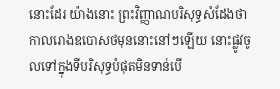នោះដែរ យ៉ាងនោះ ព្រះវិញ្ញាណបរិសុទ្ធសំដែងថា កាលរោងឧបោសថមុននោះនៅៗឡើយ នោះផ្លូវចូលទៅក្នុងទីបរិសុទ្ធបំផុតមិនទាន់បើ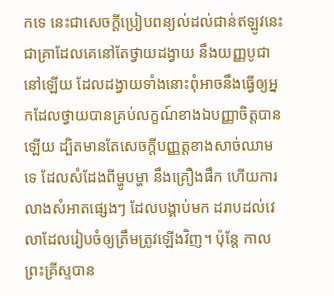កទេ នេះជាសេចក្ដីប្រៀបពន្យល់ដល់ជាន់ឥឡូវនេះ ជាគ្រាដែលគេនៅតែថ្វាយដង្វាយ នឹងយញ្ញបូជានៅឡើយ ដែលដង្វាយទាំងនោះពុំអាចនឹងធ្វើឲ្យអ្នកដែលថ្វាយបានគ្រប់លក្ខណ៍ខាងឯបញ្ញាចិត្តបានឡើយ ដ្បិតមានតែសេចក្ដីបញ្ញត្តខាងសាច់ឈាមទេ ដែលសំដែងពីម្ហូបម្ហា នឹងគ្រឿងផឹក ហើយការលាងសំអាតផ្សេងៗ ដែលបង្គាប់មក ដរាបដល់វេលាដែលរៀបចំឲ្យត្រឹមត្រូវឡើងវិញ។ ប៉ុន្តែ កាលព្រះគ្រីស្ទបាន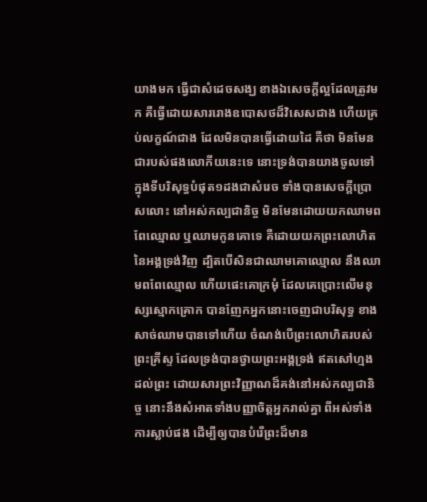យាងមក ធ្វើជាសំដេចសង្ឃ ខាងឯសេចក្ដីល្អដែលត្រូវមក គឺធ្វើដោយសាររោងឧបោសថដ៏វិសេសជាង ហើយគ្រប់លក្ខណ៍ជាង ដែលមិនបានធ្វើដោយដៃ គឺថា មិនមែនជារបស់ផងលោកីយនេះទេ នោះទ្រង់បានយាងចូលទៅក្នុងទីបរិសុទ្ធបំផុត១ដងជាសំរេច ទាំងបានសេចក្ដីប្រោសលោះ នៅអស់កល្បជានិច្ច មិនមែនដោយយកឈាមពពែឈ្មោល ឬឈាមកូនគោទេ គឺដោយយកព្រះលោហិតនៃអង្គទ្រង់វិញ ដ្បិតបើសិនជាឈាមគោឈ្មោល នឹងឈាមពពែឈ្មោល ហើយផេះគោក្រមុំ ដែលគេប្រោះលើមនុស្សស្មោកគ្រោក បានញែកអ្នកនោះចេញជាបរិសុទ្ធ ខាងសាច់ឈាមបានទៅហើយ ចំណង់បើព្រះលោហិតរបស់ព្រះគ្រីស្ទ ដែលទ្រង់បានថ្វាយព្រះអង្គទ្រង់ ឥតសៅហ្មង ដល់ព្រះ ដោយសារព្រះវិញ្ញាណដ៏គង់នៅអស់កល្បជានិច្ច នោះនឹងសំអាតទាំងបញ្ញាចិត្តអ្នករាល់គ្នា ពីអស់ទាំងការស្លាប់ផង ដើម្បីឲ្យបានបំរើព្រះដ៏មាន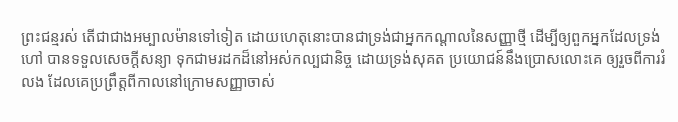ព្រះជន្មរស់ តើជាជាងអម្បាលម៉ានទៅទៀត ដោយហេតុនោះបានជាទ្រង់ជាអ្នកកណ្តាលនៃសញ្ញាថ្មី ដើម្បីឲ្យពួកអ្នកដែលទ្រង់ហៅ បានទទួលសេចក្ដីសន្យា ទុកជាមរដកដ៏នៅអស់កល្បជានិច្ច ដោយទ្រង់សុគត ប្រយោជន៍នឹងប្រោសលោះគេ ឲ្យរួចពីការរំលង ដែលគេប្រព្រឹត្តពីកាលនៅក្រោមសញ្ញាចាស់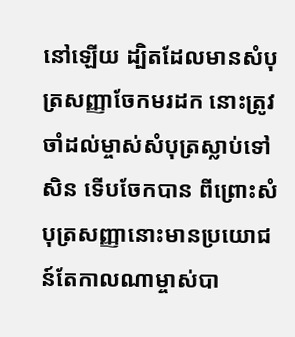នៅឡើយ ដ្បិតដែលមានសំបុត្រសញ្ញាចែកមរដក នោះត្រូវចាំដល់ម្ចាស់សំបុត្រស្លាប់ទៅសិន ទើបចែកបាន ពីព្រោះសំបុត្រសញ្ញានោះមានប្រយោជន៍តែកាលណាម្ចាស់បា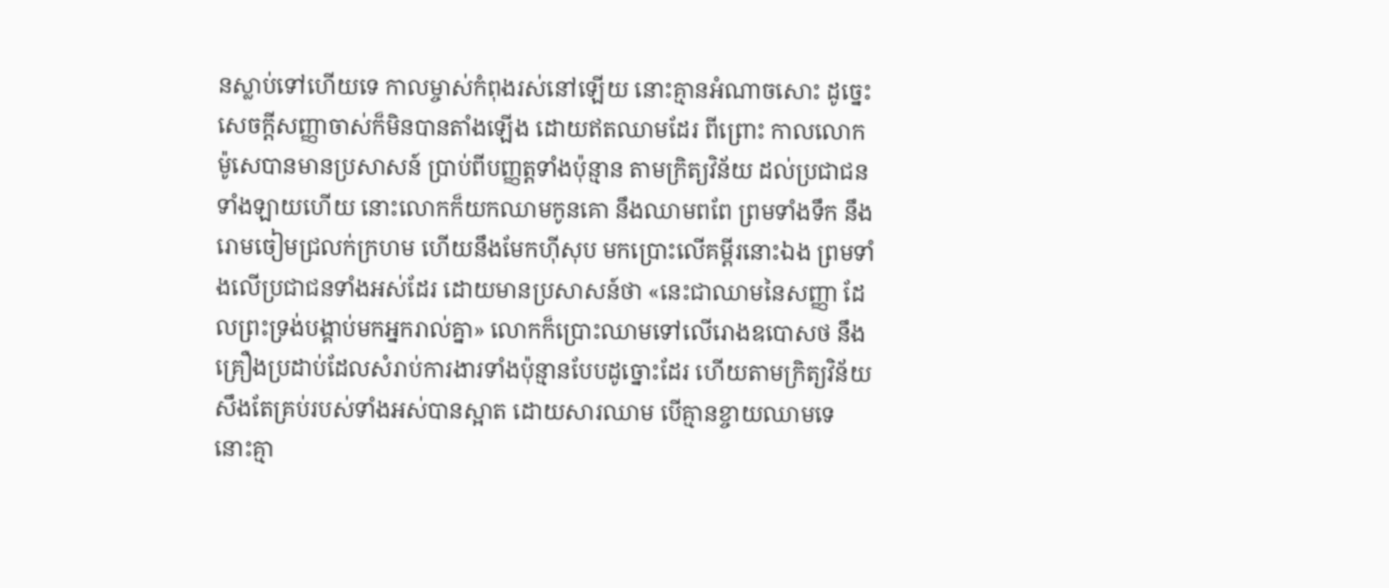នស្លាប់ទៅហើយទេ កាលម្ចាស់កំពុងរស់នៅឡើយ នោះគ្មានអំណាចសោះ ដូច្នេះ សេចក្ដីសញ្ញាចាស់ក៏មិនបានតាំងឡើង ដោយឥតឈាមដែរ ពីព្រោះ កាលលោកម៉ូសេបានមានប្រសាសន៍ ប្រាប់ពីបញ្ញត្តទាំងប៉ុន្មាន តាមក្រិត្យវិន័យ ដល់ប្រជាជនទាំងឡាយហើយ នោះលោកក៏យកឈាមកូនគោ នឹងឈាមពពែ ព្រមទាំងទឹក នឹងរោមចៀមជ្រលក់ក្រហម ហើយនឹងមែកហ៊ីសុប មកប្រោះលើគម្ពីរនោះឯង ព្រមទាំងលើប្រជាជនទាំងអស់ដែរ ដោយមានប្រសាសន៍ថា «នេះជាឈាមនៃសញ្ញា ដែលព្រះទ្រង់បង្គាប់មកអ្នករាល់គ្នា» លោកក៏ប្រោះឈាមទៅលើរោងឧបោសថ នឹងគ្រឿងប្រដាប់ដែលសំរាប់ការងារទាំងប៉ុន្មានបែបដូច្នោះដែរ ហើយតាមក្រិត្យវិន័យ សឹងតែគ្រប់របស់ទាំងអស់បានស្អាត ដោយសារឈាម បើគ្មានខ្ចាយឈាមទេ នោះគ្មា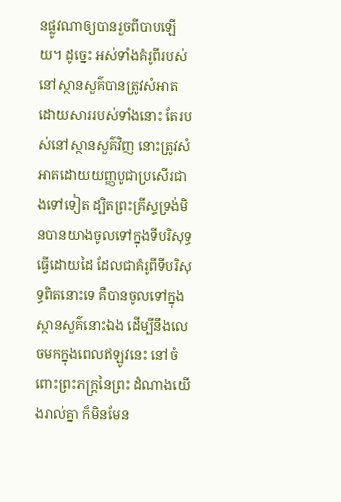នផ្លូវណាឲ្យបានរួចពីបាបឡើយ។ ដូច្នេះ អស់ទាំងគំរូពីរបស់នៅស្ថានសួគ៌បានត្រូវសំអាត ដោយសាររបស់ទាំងនោះ តែរបស់នៅស្ថានសួគ៌វិញ នោះត្រូវសំអាតដោយយញ្ញបូជាប្រសើរជាងទៅទៀត ដ្បិតព្រះគ្រីស្ទទ្រង់មិនបានយាងចូលទៅក្នុងទីបរិសុទ្ធធ្វើដោយដៃ ដែលជាគំរូពីទីបរិសុទ្ធពិតនោះទេ គឺបានចូលទៅក្នុងស្ថានសួគ៌នោះឯង ដើម្បីនឹងលេចមកក្នុងពេលឥឡូវនេះ នៅចំពោះព្រះភក្ត្រនៃព្រះ ដំណាងយើងរាល់គ្នា ក៏មិនមែន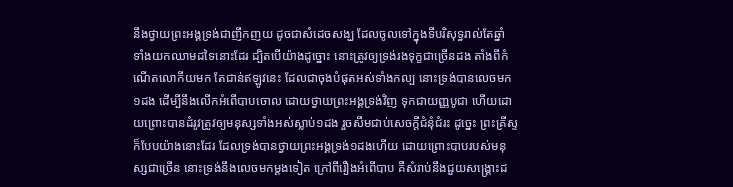នឹងថ្វាយព្រះអង្គទ្រង់ជាញឹកញយ ដូចជាសំដេចសង្ឃ ដែលចូលទៅក្នុងទីបរិសុទ្ធរាល់តែឆ្នាំ ទាំងយកឈាមដទៃនោះដែរ ដ្បិតបើយ៉ាងដូច្នោះ នោះត្រូវឲ្យទ្រង់រងទុក្ខជាច្រើនដង តាំងពីកំណើតលោកីយមក តែជាន់ឥឡូវនេះ ដែលជាចុងបំផុតអស់ទាំងកល្ប នោះទ្រង់បានលេចមក១ដង ដើម្បីនឹងលើកអំពើបាបចោល ដោយថ្វាយព្រះអង្គទ្រង់វិញ ទុកជាយញ្ញបូជា ហើយដោយព្រោះបានដំរូវត្រូវឲ្យមនុស្សទាំងអស់ស្លាប់១ដង រួចសឹមជាប់សេចក្ដីជំនុំជំរះ ដូច្នេះ ព្រះគ្រីស្ទក៏បែបយ៉ាងនោះដែរ ដែលទ្រង់បានថ្វាយព្រះអង្គទ្រង់១ដងហើយ ដោយព្រោះបាបរបស់មនុស្សជាច្រើន នោះទ្រង់នឹងលេចមកម្តងទៀត ក្រៅពីរឿងអំពើបាប គឺសំរាប់នឹងជួយសង្គ្រោះដ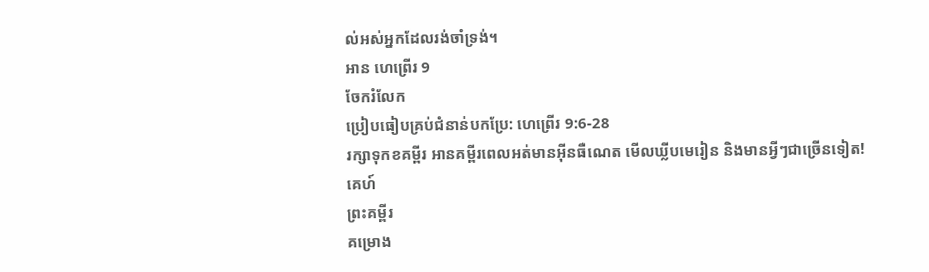ល់អស់អ្នកដែលរង់ចាំទ្រង់។
អាន ហេព្រើរ 9
ចែករំលែក
ប្រៀបធៀបគ្រប់ជំនាន់បកប្រែ: ហេព្រើរ 9:6-28
រក្សាទុកខគម្ពីរ អានគម្ពីរពេលអត់មានអ៊ីនធឺណេត មើលឃ្លីបមេរៀន និងមានអ្វីៗជាច្រើនទៀត!
គេហ៍
ព្រះគម្ពីរ
គម្រោង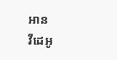អាន
វីដេអូ